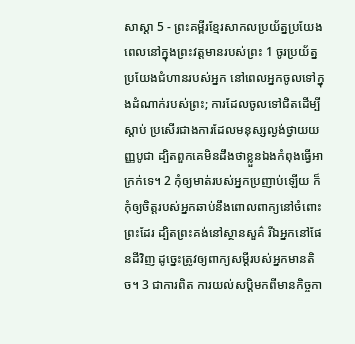សាស្តា 5 - ព្រះគម្ពីរខ្មែរសាកលប្រយ័ត្នប្រយែងពេលនៅក្នុងព្រះវត្តមានរបស់ព្រះ 1 ចូរប្រយ័ត្នប្រយែងជំហានរបស់អ្នក នៅពេលអ្នកចូលទៅក្នុងដំណាក់របស់ព្រះ; ការដែលចូលទៅជិតដើម្បីស្ដាប់ ប្រសើរជាងការដែលមនុស្សល្ងង់ថ្វាយយញ្ញបូជា ដ្បិតពួកគេមិនដឹងថាខ្លួនឯងកំពុងធ្វើអាក្រក់ទេ។ 2 កុំឲ្យមាត់របស់អ្នកប្រញាប់ឡើយ ក៏កុំឲ្យចិត្តរបស់អ្នកឆាប់នឹងពោលពាក្យនៅចំពោះព្រះដែរ ដ្បិតព្រះគង់នៅស្ថានសួគ៌ រីឯអ្នកនៅផែនដីវិញ ដូច្នេះត្រូវឲ្យពាក្យសម្ដីរបស់អ្នកមានតិច។ 3 ជាការពិត ការយល់សប្តិមកពីមានកិច្ចកា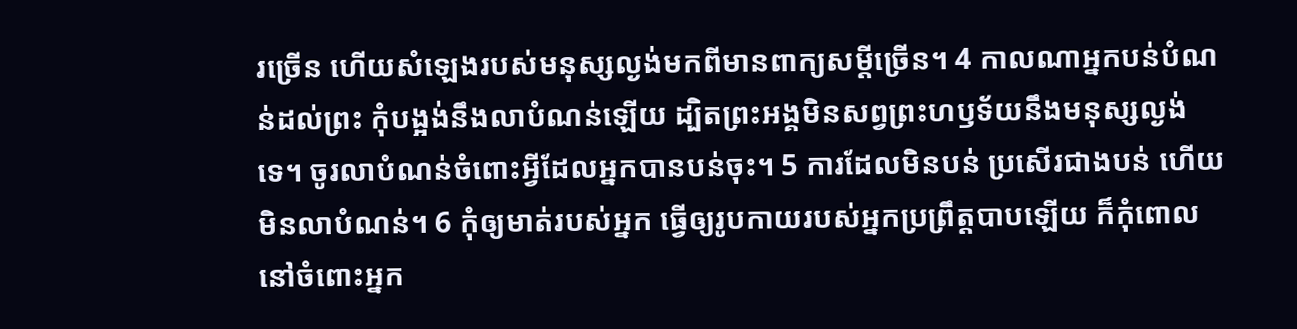រច្រើន ហើយសំឡេងរបស់មនុស្សល្ងង់មកពីមានពាក្យសម្ដីច្រើន។ 4 កាលណាអ្នកបន់បំណន់ដល់ព្រះ កុំបង្អង់នឹងលាបំណន់ឡើយ ដ្បិតព្រះអង្គមិនសព្វព្រះហឫទ័យនឹងមនុស្សល្ងង់ទេ។ ចូរលាបំណន់ចំពោះអ្វីដែលអ្នកបានបន់ចុះ។ 5 ការដែលមិនបន់ ប្រសើរជាងបន់ ហើយមិនលាបំណន់។ 6 កុំឲ្យមាត់របស់អ្នក ធ្វើឲ្យរូបកាយរបស់អ្នកប្រព្រឹត្តបាបឡើយ ក៏កុំពោលនៅចំពោះអ្នក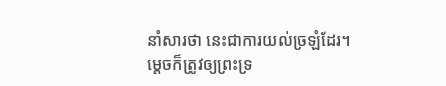នាំសារថា នេះជាការយល់ច្រឡំដែរ។ ម្ដេចក៏ត្រូវឲ្យព្រះទ្រ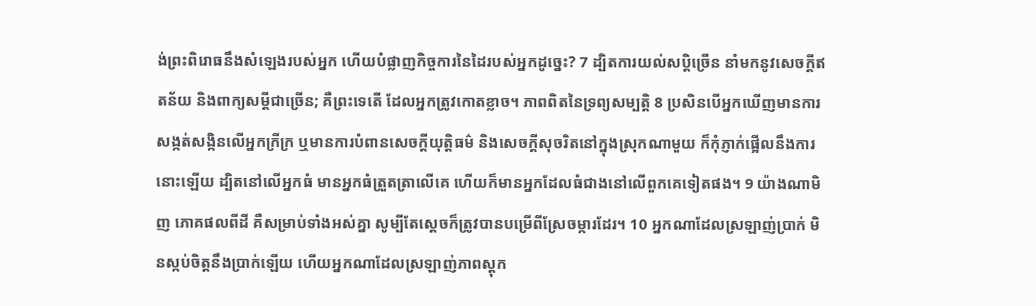ង់ព្រះពិរោធនឹងសំឡេងរបស់អ្នក ហើយបំផ្លាញកិច្ចការនៃដៃរបស់អ្នកដូច្នេះ? 7 ដ្បិតការយល់សប្តិច្រើន នាំមកនូវសេចក្ដីឥតន័យ និងពាក្យសម្ដីជាច្រើន; គឺព្រះទេតើ ដែលអ្នកត្រូវកោតខ្លាច។ ភាពពិតនៃទ្រព្យសម្បត្តិ 8 ប្រសិនបើអ្នកឃើញមានការសង្កត់សង្កិនលើអ្នកក្រីក្រ ឬមានការបំពានសេចក្ដីយុត្តិធម៌ និងសេចក្ដីសុចរិតនៅក្នុងស្រុកណាមួយ ក៏កុំភ្ញាក់ផ្អើលនឹងការនោះឡើយ ដ្បិតនៅលើអ្នកធំ មានអ្នកធំត្រួតត្រាលើគេ ហើយក៏មានអ្នកដែលធំជាងនៅលើពួកគេទៀតផង។ 9 យ៉ាងណាមិញ ភោគផលពីដី គឺសម្រាប់ទាំងអស់គ្នា សូម្បីតែស្ដេចក៏ត្រូវបានបម្រើពីស្រែចម្ការដែរ។ 10 អ្នកណាដែលស្រឡាញ់ប្រាក់ មិនស្កប់ចិត្តនឹងប្រាក់ឡើយ ហើយអ្នកណាដែលស្រឡាញ់ភាពស្ដុក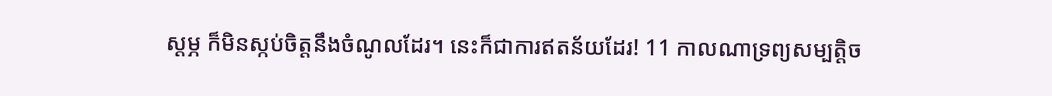ស្ដម្ភ ក៏មិនស្កប់ចិត្តនឹងចំណូលដែរ។ នេះក៏ជាការឥតន័យដែរ! 11 កាលណាទ្រព្យសម្បត្តិច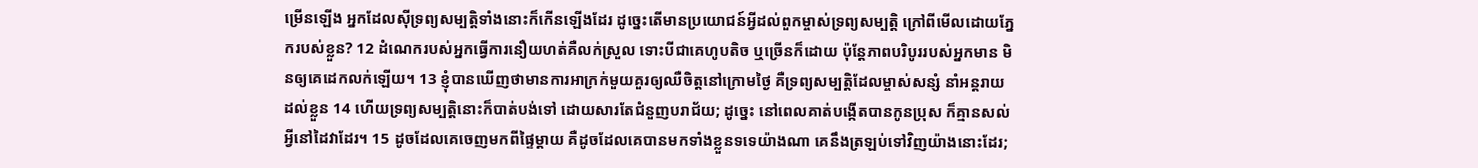ម្រើនឡើង អ្នកដែលស៊ីទ្រព្យសម្បត្តិទាំងនោះក៏កើនឡើងដែរ ដូច្នេះតើមានប្រយោជន៍អ្វីដល់ពួកម្ចាស់ទ្រព្យសម្បត្តិ ក្រៅពីមើលដោយភ្នែករបស់ខ្លួន? 12 ដំណេករបស់អ្នកធ្វើការនឿយហត់គឺលក់ស្រួល ទោះបីជាគេហូបតិច ឬច្រើនក៏ដោយ ប៉ុន្តែភាពបរិបូររបស់អ្នកមាន មិនឲ្យគេដេកលក់ឡើយ។ 13 ខ្ញុំបានឃើញថាមានការអាក្រក់មួយគួរឲ្យឈឺចិត្តនៅក្រោមថ្ងៃ គឺទ្រព្យសម្បត្តិដែលម្ចាស់សន្សំ នាំអន្តរាយដល់ខ្លួន 14 ហើយទ្រព្យសម្បត្តិនោះក៏បាត់បង់ទៅ ដោយសារតែជំនួញបរាជ័យ; ដូច្នេះ នៅពេលគាត់បង្កើតបានកូនប្រុស ក៏គ្មានសល់អ្វីនៅដៃវាដែរ។ 15 ដូចដែលគេចេញមកពីផ្ទៃម្ដាយ គឺដូចដែលគេបានមកទាំងខ្លួនទទេយ៉ាងណា គេនឹងត្រឡប់ទៅវិញយ៉ាងនោះដែរ;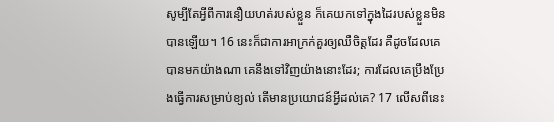សូម្បីតែអ្វីពីការនឿយហត់របស់ខ្លួន ក៏គេយកទៅក្នុងដៃរបស់ខ្លួនមិនបានឡើយ។ 16 នេះក៏ជាការអាក្រក់គួរឲ្យឈឺចិត្តដែរ គឺដូចដែលគេបានមកយ៉ាងណា គេនឹងទៅវិញយ៉ាងនោះដែរ; ការដែលគេប្រឹងប្រែងធ្វើការសម្រាប់ខ្យល់ តើមានប្រយោជន៍អ្វីដល់គេ? 17 លើសពីនេះ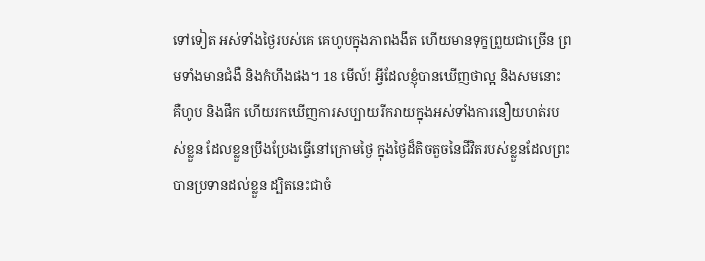ទៅទៀត អស់ទាំងថ្ងៃរបស់គេ គេហូបក្នុងភាពងងឹត ហើយមានទុក្ខព្រួយជាច្រើន ព្រមទាំងមានជំងឺ និងកំហឹងផង។ 18 មើល៍! អ្វីដែលខ្ញុំបានឃើញថាល្អ និងសមនោះ គឺហូប និងផឹក ហើយរកឃើញការសប្បាយរីករាយក្នុងអស់ទាំងការនឿយហត់របស់ខ្លួន ដែលខ្លួនប្រឹងប្រែងធ្វើនៅក្រោមថ្ងៃ ក្នុងថ្ងៃដ៏តិចតួចនៃជីវិតរបស់ខ្លួនដែលព្រះបានប្រទានដល់ខ្លួន ដ្បិតនេះជាចំ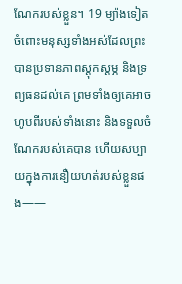ណែករបស់ខ្លួន។ 19 ម្យ៉ាងទៀត ចំពោះមនុស្សទាំងអស់ដែលព្រះបានប្រទានភាពស្ដុកស្ដម្ភ និងទ្រព្យធនដល់គេ ព្រមទាំងឲ្យគេអាចហូបពីរបស់ទាំងនោះ និងទទួលចំណែករបស់គេបាន ហើយសប្បាយក្នុងការនឿយហត់របស់ខ្លួនផង——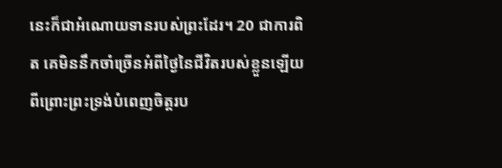នេះក៏ជាអំណោយទានរបស់ព្រះដែរ។ 20 ជាការពិត គេមិននឹកចាំច្រើនអំពីថ្ងៃនៃជីវិតរបស់ខ្លួនឡើយ ពីព្រោះព្រះទ្រង់បំពេញចិត្តរប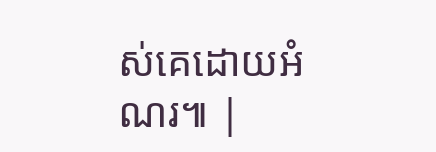ស់គេដោយអំណរ៕ |